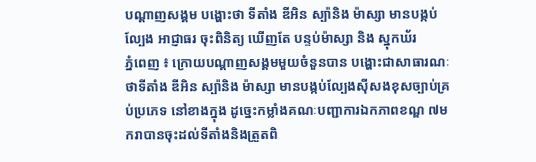បណ្តាញសង្គម បង្ហោះថា ទីតាំង ឌីអិន ស្ប៉ានិង ម៉ាស្សា មានបង្កប់ល្បែង អាជ្ញាធរ ចុះពិនិត្យ ឃើញតែ បន្ទប់ម៉ាស្សា និង ស្នុកឃ័រ
ភ្នំពេញ ៖ ក្រោយបណ្ដាញសង្គមមួយចំនួនបាន បង្ហោះជាសាធារណៈថាទីតាំង ឌីអិន ស្ប៉ានិង ម៉ាស្សា មានបង្កប់ល្បែងស៊ីសងខុសច្បាប់គ្រប់ប្រភេទ នៅខាងក្នុង ដូច្នេះកម្លាំងគណៈបញ្ជាការឯកភាពខណ្ឌ ៧មករាបានចុះដល់ទីតាំងនិងត្រួតពិ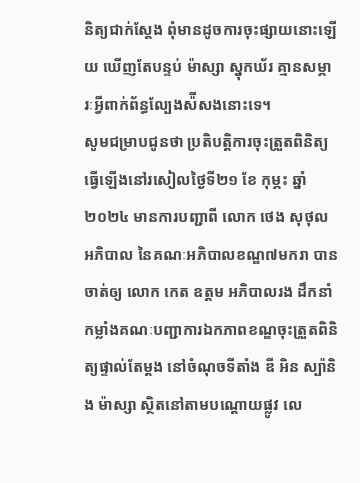និត្យជាក់ស្ដែង ពុំមានដូចការចុះផ្សាយនោះឡើយ ឃើញតែបន្ទប់ ម៉ាស្សា ស្នុកឃ័រ គ្មានសម្ភារៈអ្វីពាក់ព័ន្ធល្បែងស៉ីសងនោះទេ។
សូមជម្រាបជូនថា ប្រតិបត្តិការចុះត្រួតពិនិត្យ ធ្វើឡើងនៅរសៀលថ្ងៃទី២១ ខែ កុម្ភះ ឆ្នាំ ២០២៤ មានការបញ្ជាពី លោក ថេង សុថុល អភិបាល នៃគណៈអភិបាលខណ្ឌ៧មករា បានចាត់ឲ្យ លោក កេត ឧត្តម អភិបាលរង ដឹកនាំកម្លាំងគណៈបញ្ជាការឯកភាពខណ្ឌចុះត្រួតពិនិត្យផ្ទាល់តែម្ដង នៅចំណុចទីតាំង ឌី អិន ស្ប៉ានិង ម៉ាស្សា ស្ថិតនៅតាមបណ្ដោយផ្លូវ លេ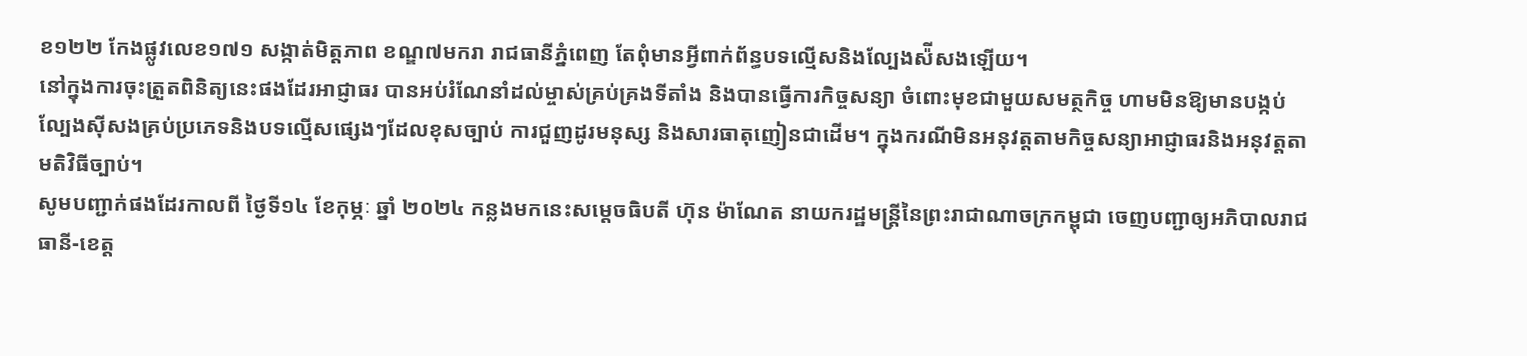ខ១២២ កែងផ្លូវលេខ១៧១ សង្កាត់មិត្តភាព ខណ្ឌ៧មករា រាជធានីភ្នំពេញ តែពុំមានអ្វីពាក់ព័ន្ធបទល្មើសនិងល្បែងស៉ីសងឡើយ។
នៅក្នុងការចុះត្រួតពិនិត្យនេះផងដែរអាជ្ញាធរ បានអប់រំណែនាំដល់ម្ចាស់គ្រប់គ្រងទីតាំង និងបានធ្វើការកិច្ចសន្យា ចំពោះមុខជាមួយសមត្ថកិច្ច ហាមមិនឱ្យមានបង្កប់ល្បែងស៊ីសងគ្រប់ប្រភេទនិងបទល្មើសផ្សេងៗដែលខុសច្បាប់ ការជួញដូរមនុស្ស និងសារធាតុញៀនជាដើម។ ក្នុងករណីមិនអនុវត្តតាមកិច្ចសន្យាអាជ្ញាធរនិងអនុវត្តតាមតិវិធីច្បាប់។
សូមបញ្ជាក់ផងដែរកាលពី ថ្ងៃទី១៤ ខែកុម្ភៈ ឆ្នាំ ២០២៤ កន្លងមកនេះសម្តេចធិបតី ហ៊ុន ម៉ាណែត នាយករដ្ឋមន្រ្តីនៃព្រះរាជាណាចក្រកម្ពុជា ចេញបញ្ជាឲ្យអភិបាលរាជធានី-ខេត្ត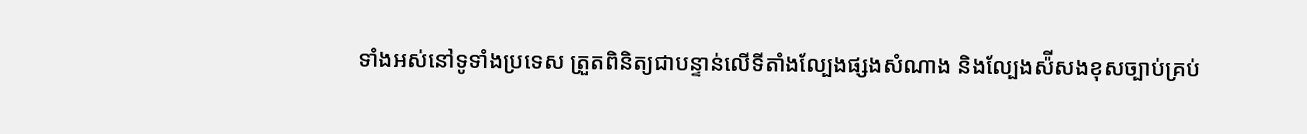ទាំងអស់នៅទូទាំងប្រទេស ត្រួតពិនិត្យជាបន្ទាន់លើទីតាំងល្បែងផ្សងសំណាង និងល្បែងស៉ីសងខុសច្បាប់គ្រប់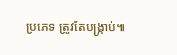ប្រភេទ ត្រូវតែបង្ក្រាប់៕